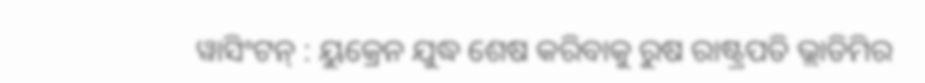ୱାସିଂଟନ୍ : ୟୁକ୍ରେନ ଯୁଦ୍ଧ ଶେଷ କରିବାକୁ ରୁଷ ରାଷ୍ଟ୍ରପତି ଭ୍ଲାଡିମିର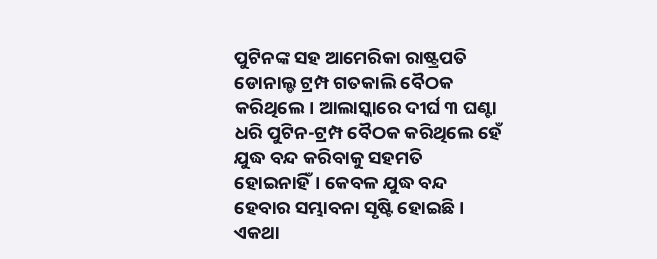ପୁଟିନଙ୍କ ସହ ଆମେରିକା ରାଷ୍ଟ୍ରପତି ଡୋନାଲ୍ଡ ଟ୍ରମ୍ପ ଗତକାଲି ବୈଠକ କରିଥିଲେ। ଆଲାସ୍କାରେ ଦୀର୍ଘ ୩ ଘଣ୍ଟା ଧରି ପୁଟିନ-ଟ୍ରମ୍ପ ବୈଠକ କରିଥିଲେ ହେଁ ଯୁଦ୍ଧ ବନ୍ଦ କରିବାକୁ ସହମତି ହୋଇନାହିଁ। କେବଳ ଯୁଦ୍ଧ ବନ୍ଦ ହେବାର ସମ୍ଭାବନା ସୃଷ୍ଟି ହୋଇଛି। ଏକଥା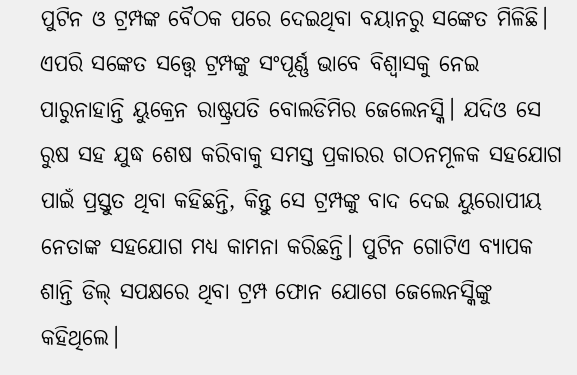ପୁଟିନ ଓ ଟ୍ରମ୍ପଙ୍କ ବୈଠକ ପରେ ଦେଇଥିବା ବୟାନରୁ ସଙ୍କେତ ମିଳିଛି। ଏପରି ସଙ୍କେତ ସତ୍ତ୍ୱେ ଟ୍ରମ୍ପଙ୍କୁ ସଂପୂର୍ଣ୍ଣ ଭାବେ ବିଶ୍ୱାସକୁ ନେଇ ପାରୁନାହାନ୍ତି ୟୁକ୍ରେନ ରାଷ୍ଟ୍ରପତି ବୋଲଡିମିର ଜେଲେନସ୍କି। ଯଦିଓ ସେ ରୁଷ ସହ ଯୁଦ୍ଧ ଶେଷ କରିବାକୁ ସମସ୍ତ ପ୍ରକାରର ଗଠନମୂଳକ ସହଯୋଗ ପାଇଁ ପ୍ରସ୍ତୁତ ଥିବା କହିଛନ୍ତି, କିନ୍ତୁ ସେ ଟ୍ରମ୍ପଙ୍କୁ ବାଦ ଦେଇ ୟୁରୋପୀୟ ନେତାଙ୍କ ସହଯୋଗ ମଧ୍ୟ କାମନା କରିଛନ୍ତି। ପୁଟିନ ଗୋଟିଏ ବ୍ୟାପକ ଶାନ୍ତି ଡିଲ୍ ସପକ୍ଷରେ ଥିବା ଟ୍ରମ୍ପ ଫୋନ ଯୋଗେ ଜେଲେନସ୍କିଙ୍କୁ କହିଥିଲେ।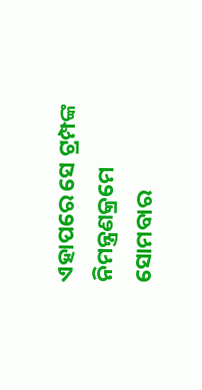ଏହାପରେ ସେ ଟ୍ରମ୍ପଙ୍କ ନିମନ୍ତ୍ରଣକ୍ରମେ ସୋମବାର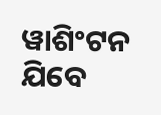ୱାଶିଂଟନ ଯିବେ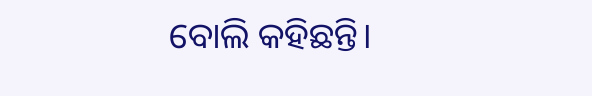ବୋଲି କହିଛନ୍ତି।